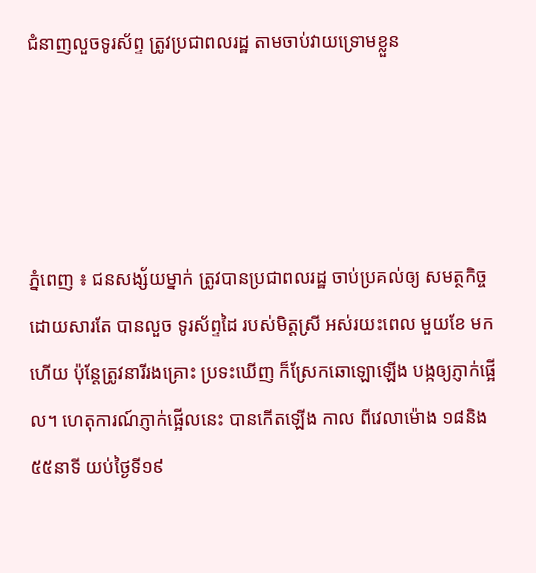ជំនាញលួចទូរស័ព្ទ ត្រូវប្រជាពលរដ្ឋ តាមចាប់វាយទ្រោមខ្លួន




ភ្នំពេញ ៖ ជនសង្ស័យម្នាក់ ត្រូវបានប្រជាពលរដ្ឋ ចាប់ប្រគល់ឲ្យ សមត្ថកិច្ច ដោយសារតែ បានលួច ទូរស័ព្ទដៃ របស់មិត្តស្រី អស់រយះពេល មួយខែ មកហើយ ប៉ុន្តែត្រូវនារីរងគ្រោះ ប្រទះឃើញ ក៏ស្រែកឆោឡោឡើង បង្កឲ្យភ្ញាក់ផ្អើល។ ហេតុការណ៍ភ្ញាក់ផ្អើលនេះ បានកើតឡើង កាល ពីវេលាម៉ោង ១៨និង៥៥នាទី យប់ថ្ងៃទី១៩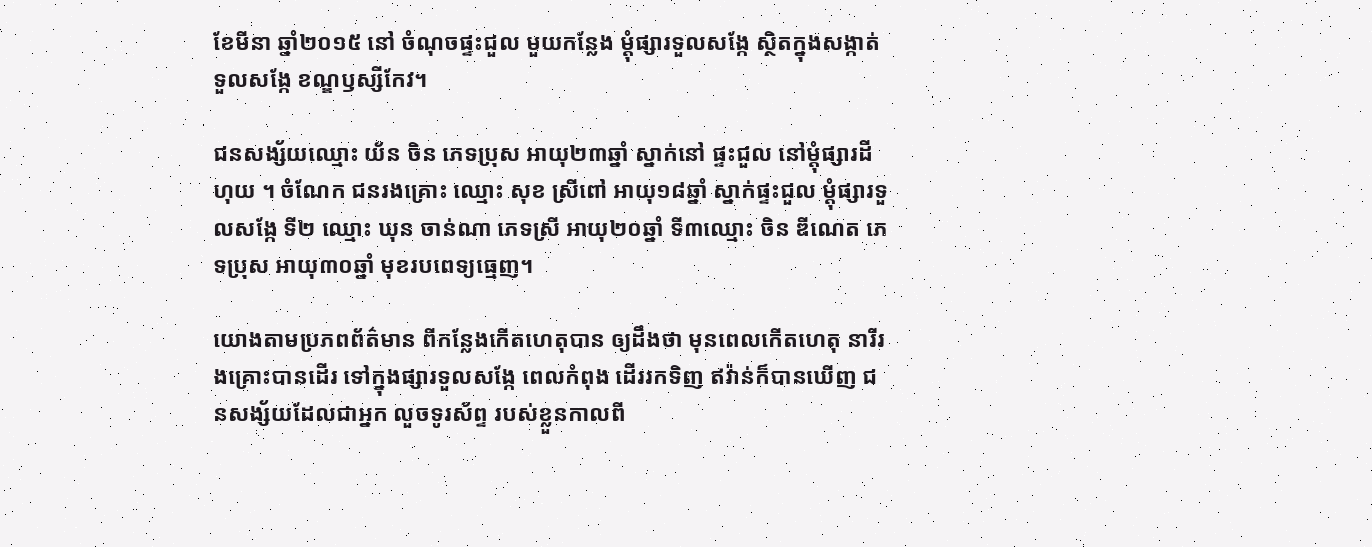ខែមីនា ឆ្នាំ២០១៥ នៅ ចំណុចផ្ទះជួល មួយកន្លែង ម្តុំផ្សារទួលសង្កែ ស្ថិតក្នុងសង្កាត់ ទួលសង្កែ ខណ្ឌឫស្សីកែវ។

ជនសង្ស័យឈ្មោះ យ័ន ចិន ភេទប្រុស អាយុ២៣ឆ្នាំ ស្នាក់នៅ ផ្ទះជួល នៅម្តុំផ្សារដីហុយ ។ ចំណែក ជនរងគ្រោះ ឈ្មោះ សុខ ស្រីពៅ អាយុ១៨ឆ្នាំ ស្នាក់ផ្ទះជួល ម្តុំផ្សារទួលសង្កែ ទី២ ឈ្មោះ ឃុន ចាន់ណា ភេទស្រី អាយុ២០ឆ្នាំ ទី៣ឈ្មោះ ចិន ឌីណេត ភេទប្រុស អាយុ៣០ឆ្នាំ មុខរបពេទ្យធ្មេញ។

យោងតាមប្រភពព័ត៌មាន ពីកន្លែងកើតហេតុបាន ឲ្យដឹងថា មុនពេលកើតហេតុ នារីរងគ្រោះបានដើរ ទៅក្នុងផ្សារទួលសង្កែ ពេលកំពុង ដើររកទិញ ឥវ៉ាន់ក៏បានឃើញ ជនសង្ស័យដែលជាអ្នក លួចទូរស័ព្ទ របស់ខ្លួនកាលពី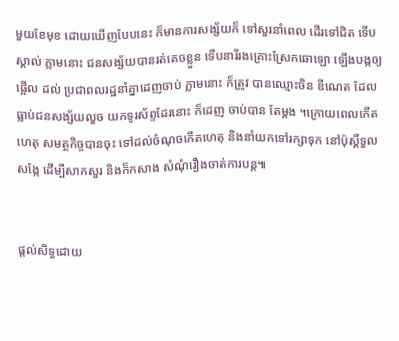មួយខែមុខ ដោយឃើញបែបនេះ ក៏មានការសង្ស័យក៏ ទៅសួរនាំពេល ដើរទៅជិត ទើបស្គាល់ ភ្លាមនោះ ជនសង្ស័យបានរត់គេចខ្លួន ទើបនារីរងគ្រោះស្រែកឆោឡោ ឡើងបង្កឲ្យផ្អើល ដល់ ប្រជាពលរដ្ឋនាំគ្នាដេញចាប់ ភ្លាមនោះ ក៏ត្រូវ បានឈ្មោះចិន ឌីណេត ដែលធ្លាប់ជនសង្ស័យលួច យកទូរស័ព្ទដែរនោះ ក៏ដេញ ចាប់បាន តែម្តង ។ក្រោយពេលកើតហេតុ សមត្ថកិច្ចបានចុះ ទៅដល់ចំណុចកើតហេតុ និងនាំយកទៅរក្សាទុក នៅប៉ុស្តិ៍ទួលសង្កែ ដើម្បីសាកសួរ និងក៏កសាង សំណុំរឿងចាត់ការបន្ត៕


ផ្តល់សិទ្ធដោយ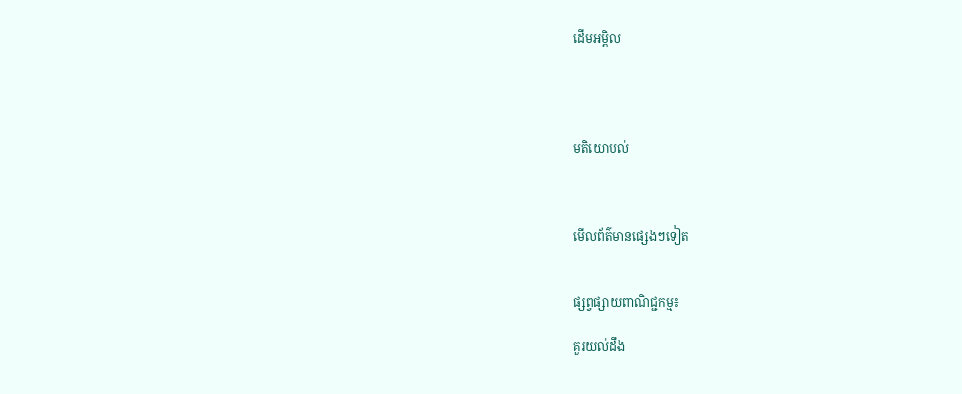ដើមអម្ពិល




មតិយោបល់



មើលព័ត៌មានផ្សេងៗទៀត


ផ្សព្វផ្សាយពាណិជ្ជកម្ម៖

គួរយល់ដឹង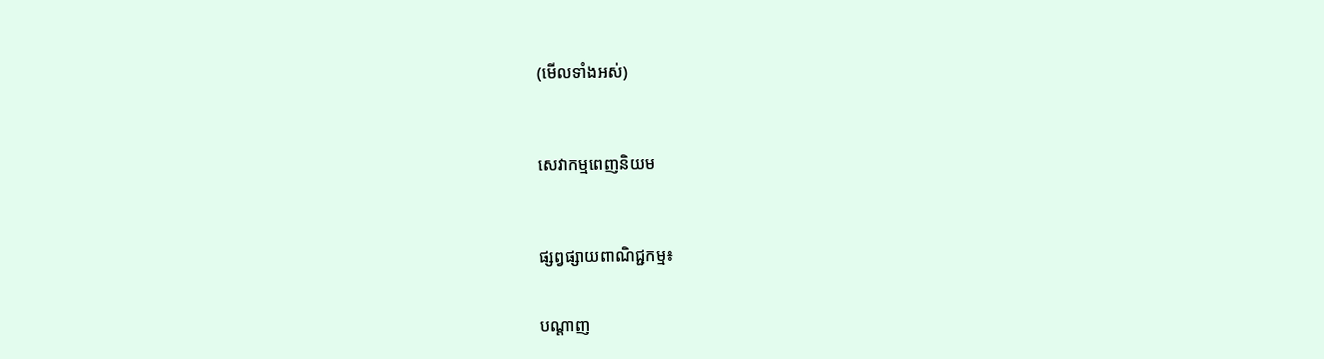(មើលទាំងអស់)



សេវាកម្មពេញនិយម



ផ្សព្វផ្សាយពាណិជ្ជកម្ម៖


បណ្តាញ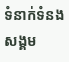ទំនាក់ទំនងសង្គម